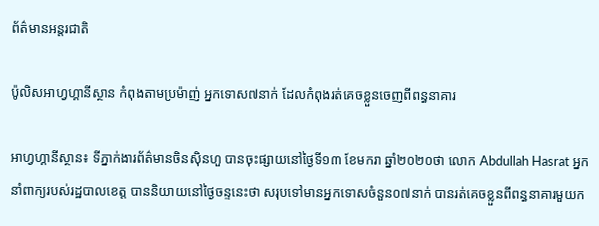ព័ត៌មានអន្តរជាតិ

ប៉ូលិសអាហ្វហ្គានីស្ថាន កំពុងតាមប្រម៉ាញ់ អ្នកទោស៧នាក់ ដែលកំពុងរត់គេចខ្លួនចេញពីពន្ធនាគារ

អាហ្វហ្គានីស្ថាន៖ ទីភ្នាក់ងារព័ត៌មានចិនស៊ិនហួ បានចុះផ្សាយនៅថ្ងៃទី១៣ ខែមករា ឆ្នាំ២០២០ថា លោក Abdullah Hasrat អ្នកនាំពាក្យរបស់រដ្ឋបាលខេត្ត បាននិយាយនៅថ្ងៃចន្ទនេះថា សរុបទៅមានអ្នកទោសចំនួន០៧នាក់ បានរត់គេចខ្លួនពីពន្ធនាគារមួយក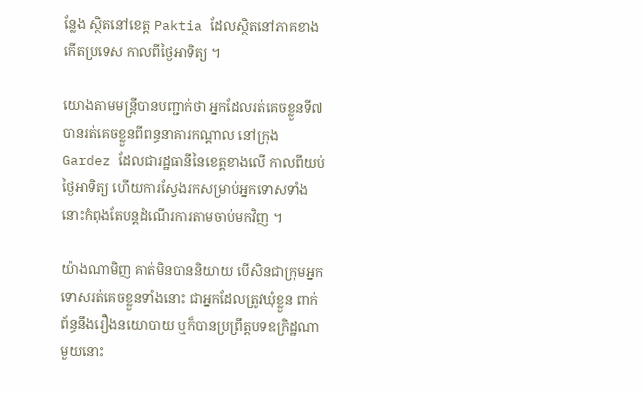ន្លែង ស្ថិតនៅខេត្ត Paktia ដែលស្ថិតនៅភាគខាងកើតប្រទេស កាលពីថ្ងៃអាទិត្យ ។

យោងតាមមន្ត្រីបានបញ្ជាក់ថា អ្នកដែលរត់គេចខ្លួនទី៧ បានរត់គេចខ្លួនពីពន្ធនាគារកណ្តាល នៅក្រុង Gardez ដែលជារដ្ឋធានីនៃខេត្តខាងលើ កាលពីយប់ថ្ងៃអាទិត្យ ហើយការស្វែងរកសម្រាប់អ្នកទោសទាំង នោះកំពុងតែបន្តដំណើរការតាមចាប់មកវិញ ។

យ៉ាងណាមិញ គាត់មិនបាននិយាយ បើសិនជាក្រុមអ្នកទោសរត់គេចខ្លួនទាំងនោះ ជាអ្នកដែលត្រូវឃុំខ្លួន ពាក់ព័ន្ធនឹងរឿងនយោបាយ ឬក៏បានប្រព្រឹត្តបទឧក្រិដ្ឋណាមួយនោះ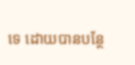ទេ ដោយបានបន្ថែ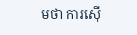មថា ការស៊ើ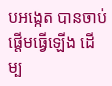បអង្កេត បានចាប់ផ្តើមធ្វើឡើង ដើម្ប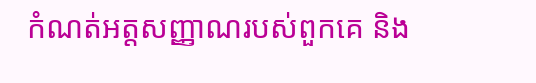កំណត់អត្តសញ្ញាណរបស់ពួកគេ និង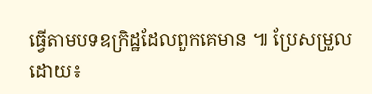ធ្វើតាមបទឧក្រិដ្ឋដែលពួកគេមាន ៕ ប្រែសម្រួលដោយ៖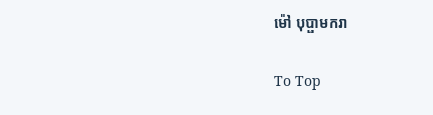ម៉ៅ បុប្ផាមករា

To Top